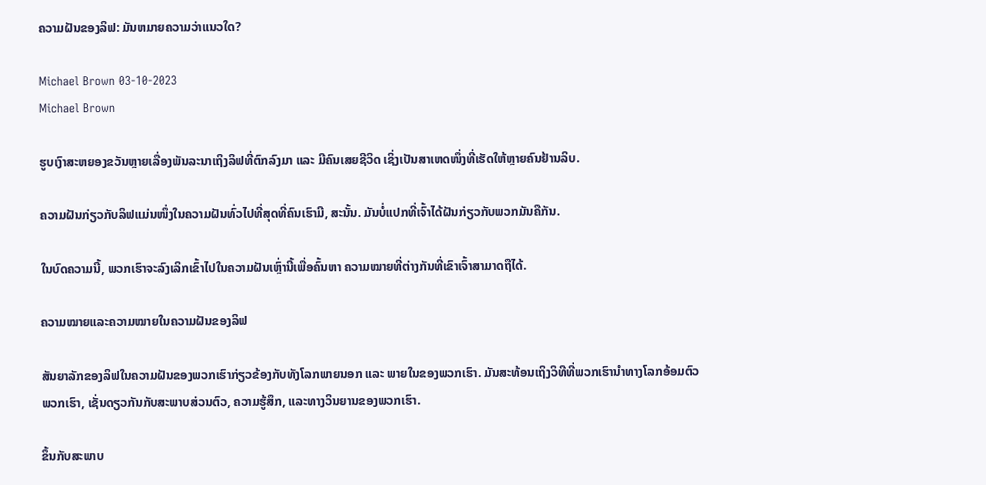ຄວາມຝັນຂອງລິຟ: ມັນຫມາຍຄວາມວ່າແນວໃດ?

Michael Brown 03-10-2023
Michael Brown

ຮູບເງົາສະຫຍອງຂວັນຫຼາຍເລື່ອງພັນລະນາເຖິງລິຟທີ່ຕົກລົງມາ ແລະ ມີຄົນເສຍຊີວິດ ເຊິ່ງເປັນສາເຫດໜຶ່ງທີ່ເຮັດໃຫ້ຫຼາຍຄົນຢ້ານລິບ.

ຄວາມຝັນກ່ຽວກັບລິຟແມ່ນໜຶ່ງໃນຄວາມຝັນທົ່ວໄປທີ່ສຸດທີ່ຄົນເຮົາມີ, ສະນັ້ນ. ມັນບໍ່ແປກທີ່ເຈົ້າໄດ້ຝັນກ່ຽວກັບພວກມັນຄືກັນ.

ໃນບົດຄວາມນີ້, ພວກເຮົາຈະລົງເລິກເຂົ້າໄປໃນຄວາມຝັນເຫຼົ່ານີ້ເພື່ອຄົ້ນຫາ ຄວາມໝາຍທີ່ຕ່າງກັນທີ່ເຂົາເຈົ້າສາມາດຖືໄດ້.

ຄວາມໝາຍແລະຄວາມໝາຍໃນຄວາມຝັນຂອງລິຟ

ສັນຍາລັກຂອງລິຟໃນຄວາມຝັນຂອງພວກເຮົາກ່ຽວຂ້ອງກັບທັງໂລກພາຍນອກ ແລະ ພາຍໃນຂອງພວກເຮົາ. ມັນສະທ້ອນເຖິງວິທີທີ່ພວກເຮົານໍາທາງໂລກອ້ອມຕົວພວກເຮົາ, ເຊັ່ນດຽວກັນກັບສະພາບສ່ວນຕົວ, ຄວາມຮູ້ສຶກ, ແລະທາງວິນຍານຂອງພວກເຮົາ.

ຂຶ້ນກັບສະພາບ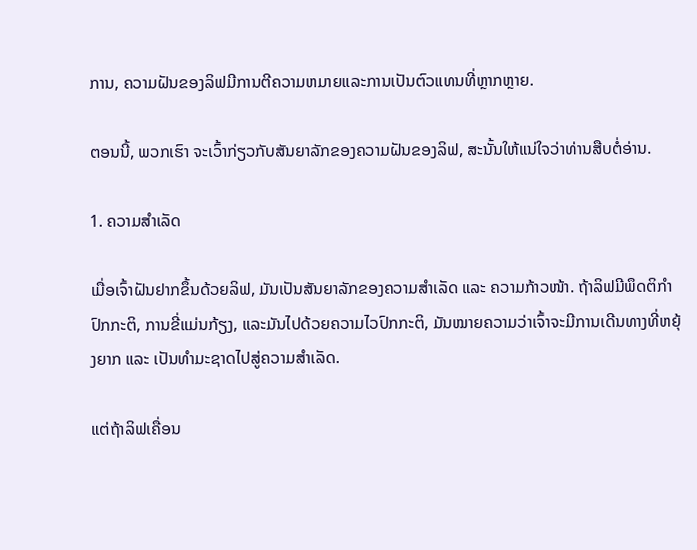ການ, ຄວາມຝັນຂອງລິຟມີການຕີຄວາມຫມາຍແລະການເປັນຕົວແທນທີ່ຫຼາກຫຼາຍ.

ຕອນນີ້, ພວກເຮົາ ຈະເວົ້າກ່ຽວກັບສັນຍາລັກຂອງຄວາມຝັນຂອງລິຟ, ສະນັ້ນໃຫ້ແນ່ໃຈວ່າທ່ານສືບຕໍ່ອ່ານ.

1. ຄວາມສຳເລັດ

ເມື່ອເຈົ້າຝັນຢາກຂຶ້ນດ້ວຍລິຟ, ມັນເປັນສັນຍາລັກຂອງຄວາມສຳເລັດ ແລະ ຄວາມກ້າວໜ້າ. ຖ້າລິຟມີພຶດຕິກຳປົກກະຕິ, ການຂີ່ແມ່ນກ້ຽງ, ແລະມັນໄປດ້ວຍຄວາມໄວປົກກະຕິ, ມັນໝາຍຄວາມວ່າເຈົ້າຈະມີການເດີນທາງທີ່ຫຍຸ້ງຍາກ ແລະ ເປັນທຳມະຊາດໄປສູ່ຄວາມສຳເລັດ.

ແຕ່ຖ້າລິຟເຄື່ອນ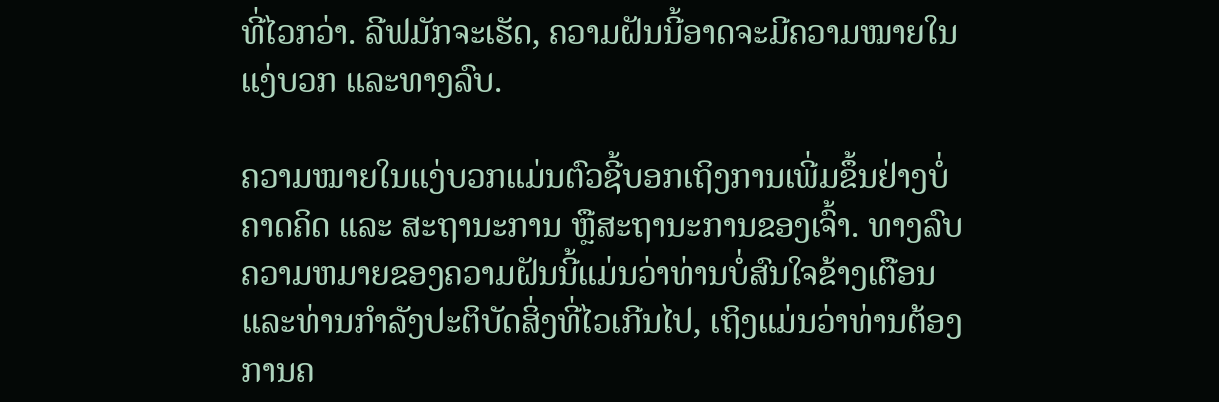ທີ່ໄວກວ່າ. ລີຟມັກຈະເຮັດ, ຄວາມຝັນນີ້ອາດຈະມີຄວາມໝາຍໃນແງ່ບວກ ແລະທາງລົບ.

ຄວາມໝາຍໃນແງ່ບວກແມ່ນຕົວຊີ້ບອກເຖິງການເພີ່ມຂຶ້ນຢ່າງບໍ່ຄາດຄິດ ແລະ ສະຖານະການ ຫຼືສະຖານະການຂອງເຈົ້າ. ທາງລົບຄວາມຫມາຍຂອງຄວາມຝັນນີ້ແມ່ນວ່າທ່ານບໍ່ສົນໃຈຂ້າງເຕືອນແລະທ່ານກໍາລັງປະຕິບັດສິ່ງທີ່ໄວເກີນໄປ, ເຖິງແມ່ນວ່າທ່ານຕ້ອງການຄ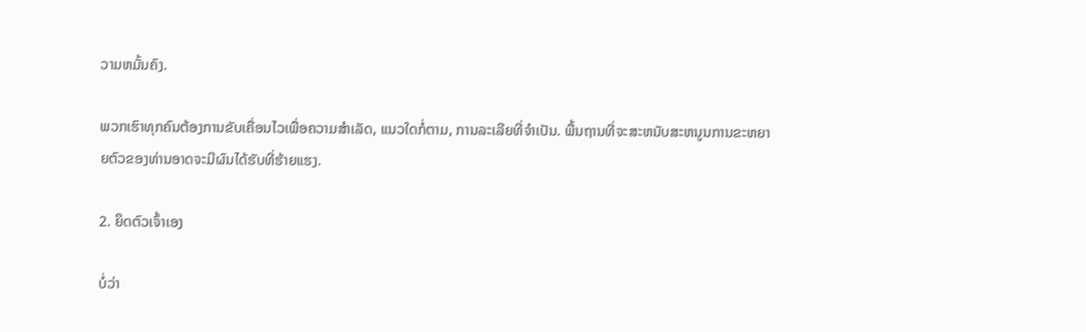ວາມຫມັ້ນຄົງ.

ພວກເຮົາທຸກຄົນຕ້ອງການຂັບເຄື່ອນໄວເພື່ອຄວາມສໍາເລັດ, ແນວໃດກໍ່ຕາມ, ການລະເລີຍທີ່ຈໍາເປັນ. ພື້ນຖານທີ່ຈະສະຫນັບສະຫນູນການຂະຫຍາຍຕົວຂອງທ່ານອາດຈະມີຜົນໄດ້ຮັບທີ່ຮ້າຍແຮງ.

2. ຍຶດຕົວເຈົ້າເອງ

ບໍ່ວ່າ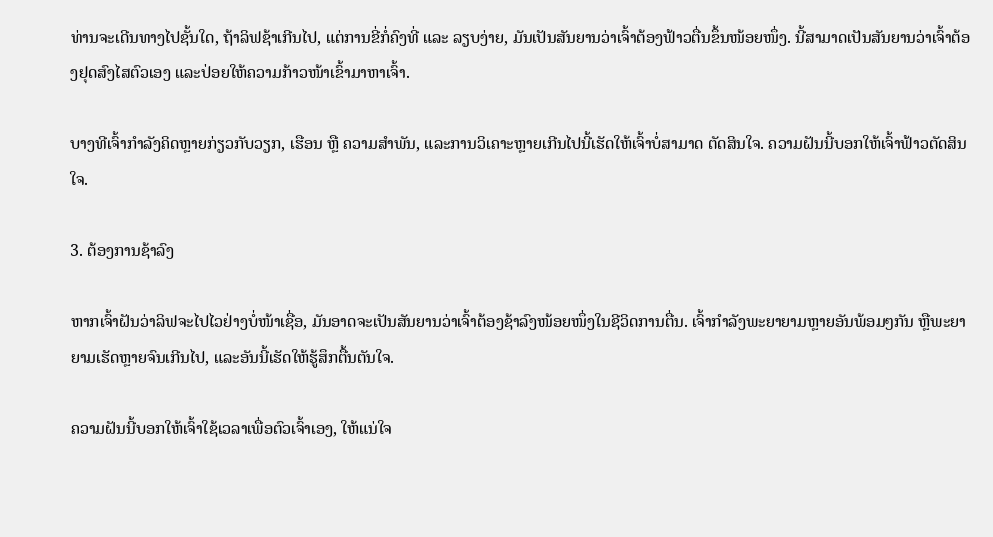ທ່ານຈະເດີນທາງໄປຊັ້ນໃດ, ຖ້າລິຟຊ້າເກີນໄປ, ແຕ່ການຂີ່ກໍ່ຄົງທີ່ ແລະ ລຽບງ່າຍ, ມັນເປັນສັນຍານວ່າເຈົ້າຕ້ອງຟ້າວຕື່ນຂຶ້ນໜ້ອຍໜຶ່ງ. ນີ້ສາມາດເປັນສັນຍານວ່າເຈົ້າຕ້ອງຢຸດສົງໄສຕົວເອງ ແລະປ່ອຍໃຫ້ຄວາມກ້າວໜ້າເຂົ້າມາຫາເຈົ້າ.

ບາງທີເຈົ້າກຳລັງຄິດຫຼາຍກ່ຽວກັບວຽກ, ເຮືອນ ຫຼື ຄວາມສຳພັນ, ແລະການວິເຄາະຫຼາຍເກີນໄປນີ້ເຮັດໃຫ້ເຈົ້າບໍ່ສາມາດ ຕັດສິນໃຈ. ຄວາມຝັນນີ້ບອກໃຫ້ເຈົ້າຟ້າວຕັດສິນໃຈ.

3. ຕ້ອງການຊ້າລົງ

ຫາກເຈົ້າຝັນວ່າລິຟຈະໄປໄວຢ່າງບໍ່ໜ້າເຊື່ອ, ມັນອາດຈະເປັນສັນຍານວ່າເຈົ້າຕ້ອງຊ້າລົງໜ້ອຍໜຶ່ງໃນຊີວິດການຕື່ນ. ເຈົ້າກຳລັງພະຍາຍາມຫຼາຍອັນພ້ອມໆກັນ ຫຼືພະຍາຍາມເຮັດຫຼາຍຈົນເກີນໄປ, ແລະອັນນີ້ເຮັດໃຫ້ຮູ້ສຶກຕື້ນຕັນໃຈ.

ຄວາມຝັນນີ້ບອກໃຫ້ເຈົ້າໃຊ້ເວລາເພື່ອຕົວເຈົ້າເອງ, ໃຫ້ແນ່ໃຈ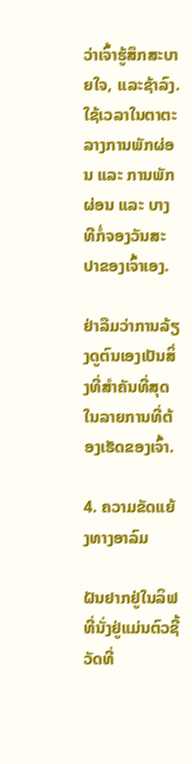ວ່າເຈົ້າຮູ້ສຶກສະບາຍໃຈ, ແລະຊ້າລົງ. ໃຊ້ເວລາໃນຕາຕະລາງການພັກຜ່ອນ ແລະ ການພັກຜ່ອນ ແລະ ບາງທີກໍ່ຈອງວັນສະປາຂອງເຈົ້າເອງ.

ຢ່າລືມວ່າການລ້ຽງດູຕົນເອງເປັນສິ່ງທີ່ສຳຄັນທີ່ສຸດໃນລາຍການທີ່ຕ້ອງເຮັດຂອງເຈົ້າ.

4. ຄວາມຂັດແຍ້ງທາງອາລົມ

ຝັນຢາກຢູ່ໃນລິຟທີ່ນັ່ງຢູ່ແມ່ນຕົວຊີ້ວັດທີ່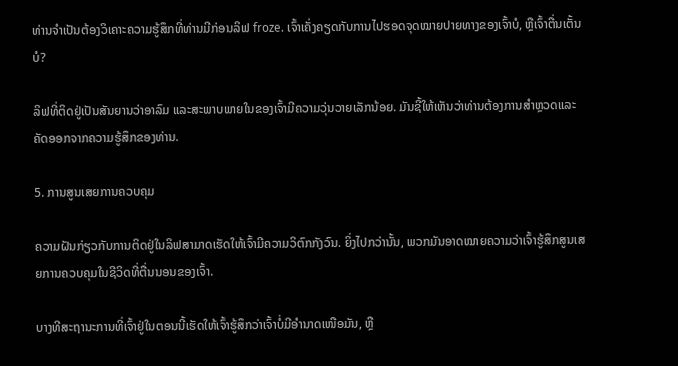ທ່ານຈໍາເປັນຕ້ອງວິເຄາະຄວາມຮູ້ສຶກທີ່ທ່ານມີກ່ອນລິຟ froze. ເຈົ້າເຄັ່ງຄຽດກັບການໄປຮອດຈຸດໝາຍປາຍທາງຂອງເຈົ້າບໍ, ຫຼືເຈົ້າຕື່ນເຕັ້ນບໍ?

ລິຟທີ່ຕິດຢູ່ເປັນສັນຍານວ່າອາລົມ ແລະສະພາບພາຍໃນຂອງເຈົ້າມີຄວາມວຸ່ນວາຍເລັກນ້ອຍ. ມັນຊີ້ໃຫ້ເຫັນວ່າທ່ານຕ້ອງການສໍາຫຼວດແລະຄັດອອກຈາກຄວາມຮູ້ສຶກຂອງທ່ານ.

5. ການສູນເສຍການຄວບຄຸມ

ຄວາມຝັນກ່ຽວກັບການຕິດຢູ່ໃນລິຟສາມາດເຮັດໃຫ້ເຈົ້າມີຄວາມວິຕົກກັງວົນ. ຍິ່ງໄປກວ່ານັ້ນ, ພວກມັນອາດໝາຍຄວາມວ່າເຈົ້າຮູ້ສຶກສູນເສຍການຄວບຄຸມໃນຊີວິດທີ່ຕື່ນນອນຂອງເຈົ້າ.

ບາງທີສະຖານະການທີ່ເຈົ້າຢູ່ໃນຕອນນີ້ເຮັດໃຫ້ເຈົ້າຮູ້ສຶກວ່າເຈົ້າບໍ່ມີອຳນາດເໜືອມັນ, ຫຼື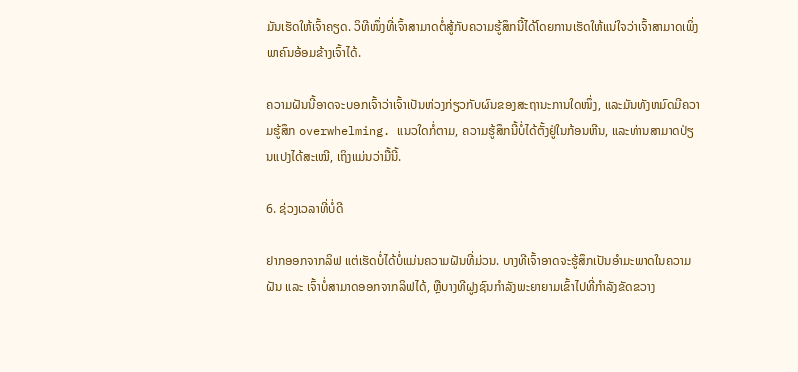ມັນເຮັດໃຫ້ເຈົ້າຄຽດ. ວິທີໜຶ່ງທີ່ເຈົ້າສາມາດຕໍ່ສູ້ກັບຄວາມຮູ້ສຶກນີ້ໄດ້ໂດຍການເຮັດໃຫ້ແນ່ໃຈວ່າເຈົ້າສາມາດເພິ່ງພາຄົນອ້ອມຂ້າງເຈົ້າໄດ້.

ຄວາມຝັນນີ້ອາດຈະບອກເຈົ້າວ່າເຈົ້າເປັນຫ່ວງກ່ຽວກັບຜົນຂອງສະຖານະການໃດໜຶ່ງ, ແລະມັນທັງຫມົດມີຄວາມຮູ້ສຶກ overwhelming. ແນວໃດກໍ່ຕາມ, ຄວາມຮູ້ສຶກນີ້ບໍ່ໄດ້ຕັ້ງຢູ່ໃນກ້ອນຫີນ, ແລະທ່ານສາມາດປ່ຽນແປງໄດ້ສະເໝີ, ເຖິງແມ່ນວ່າມື້ນີ້.

6. ຊ່ວງເວລາທີ່ບໍ່ດີ

ຢາກອອກຈາກລິຟ ແຕ່ເຮັດບໍ່ໄດ້ບໍ່ແມ່ນຄວາມຝັນທີ່ມ່ວນ. ບາງທີເຈົ້າອາດຈະຮູ້ສຶກເປັນອຳມະພາດໃນຄວາມຝັນ ແລະ ເຈົ້າບໍ່ສາມາດອອກຈາກລິຟໄດ້, ຫຼືບາງທີຝູງຊົນກຳລັງພະຍາຍາມເຂົ້າໄປທີ່ກຳລັງຂັດຂວາງ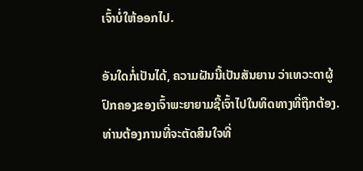ເຈົ້າບໍ່ໃຫ້ອອກໄປ.

ອັນໃດກໍ່ເປັນໄດ້, ຄວາມຝັນນີ້ເປັນສັນຍານ ວ່າເທວະດາຜູ້ປົກຄອງຂອງເຈົ້າພະຍາຍາມຊີ້ເຈົ້າໄປໃນທິດທາງທີ່ຖືກຕ້ອງ. ທ່ານຕ້ອງການທີ່ຈະຕັດສິນໃຈທີ່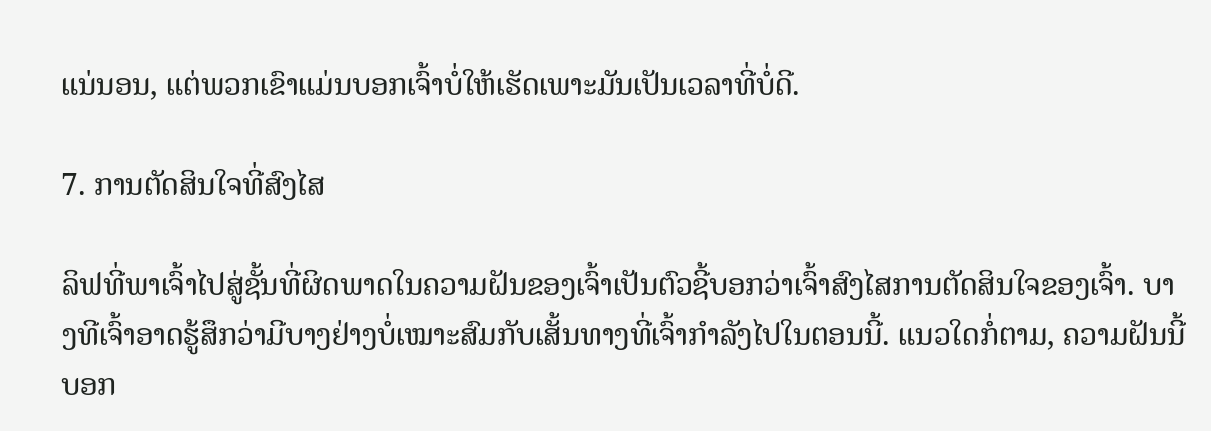ແນ່ນອນ, ແຕ່ພວກເຂົາແມ່ນບອກເຈົ້າບໍ່ໃຫ້ເຮັດເພາະມັນເປັນເວລາທີ່ບໍ່ດີ.

7. ການຕັດສິນໃຈທີ່ສົງໄສ

ລິຟທີ່ພາເຈົ້າໄປສູ່ຊັ້ນທີ່ຜິດພາດໃນຄວາມຝັນຂອງເຈົ້າເປັນຕົວຊີ້ບອກວ່າເຈົ້າສົງໄສການຕັດສິນໃຈຂອງເຈົ້າ. ບາງທີເຈົ້າອາດຮູ້ສຶກວ່າມີບາງຢ່າງບໍ່ເໝາະສົມກັບເສັ້ນທາງທີ່ເຈົ້າກຳລັງໄປໃນຕອນນີ້. ແນວໃດກໍ່ຕາມ, ຄວາມຝັນນີ້ບອກ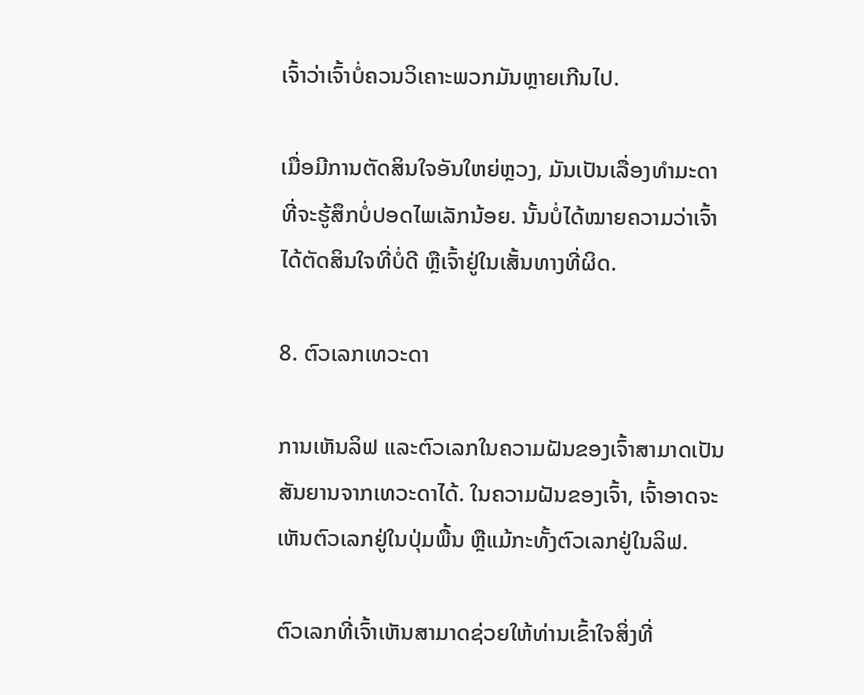ເຈົ້າວ່າເຈົ້າບໍ່ຄວນວິເຄາະພວກມັນຫຼາຍເກີນໄປ.

ເມື່ອມີການຕັດສິນໃຈອັນໃຫຍ່ຫຼວງ, ມັນເປັນເລື່ອງທຳມະດາທີ່ຈະຮູ້ສຶກບໍ່ປອດໄພເລັກນ້ອຍ. ນັ້ນບໍ່ໄດ້ໝາຍຄວາມວ່າເຈົ້າໄດ້ຕັດສິນໃຈທີ່ບໍ່ດີ ຫຼືເຈົ້າຢູ່ໃນເສັ້ນທາງທີ່ຜິດ.

8. ຕົວເລກເທວະດາ

ການເຫັນລິຟ ແລະຕົວເລກໃນຄວາມຝັນຂອງເຈົ້າສາມາດເປັນສັນຍານຈາກເທວະດາໄດ້. ໃນຄວາມຝັນຂອງເຈົ້າ, ເຈົ້າອາດຈະເຫັນຕົວເລກຢູ່ໃນປຸ່ມພື້ນ ຫຼືແມ້ກະທັ້ງຕົວເລກຢູ່ໃນລິຟ.

ຕົວເລກທີ່ເຈົ້າເຫັນສາມາດຊ່ວຍໃຫ້ທ່ານເຂົ້າໃຈສິ່ງທີ່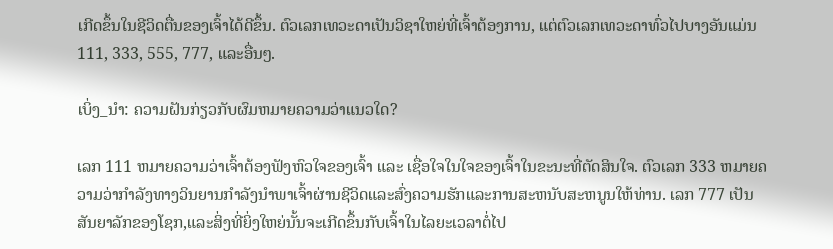ເກີດຂຶ້ນໃນຊີວິດຕື່ນຂອງເຈົ້າໄດ້ດີຂຶ້ນ. ຕົວເລກເທວະດາເປັນວິຊາໃຫຍ່ທີ່ເຈົ້າຕ້ອງການ, ແຕ່ຕົວເລກເທວະດາທົ່ວໄປບາງອັນແມ່ນ 111, 333, 555, 777, ແລະອື່ນໆ.

ເບິ່ງ_ນຳ: ຄວາມຝັນກ່ຽວກັບຜົມຫມາຍຄວາມວ່າແນວໃດ?

ເລກ 111 ຫມາຍຄວາມວ່າເຈົ້າຕ້ອງຟັງຫົວໃຈຂອງເຈົ້າ ແລະ ເຊື່ອໃຈໃນໃຈຂອງເຈົ້າໃນຂະນະທີ່ຕັດສິນໃຈ. ຕົວເລກ 333 ຫມາຍຄວາມວ່າກໍາລັງທາງວິນຍານກໍາລັງນໍາພາເຈົ້າຜ່ານຊີວິດແລະສົ່ງຄວາມຮັກແລະການສະຫນັບສະຫນູນໃຫ້ທ່ານ. ເລກ 777 ເປັນສັນຍາລັກຂອງໂຊກ,ແລະສິ່ງທີ່ຍິ່ງໃຫຍ່ນັ້ນຈະເກີດຂຶ້ນກັບເຈົ້າໃນໄລຍະເວລາຕໍ່ໄປ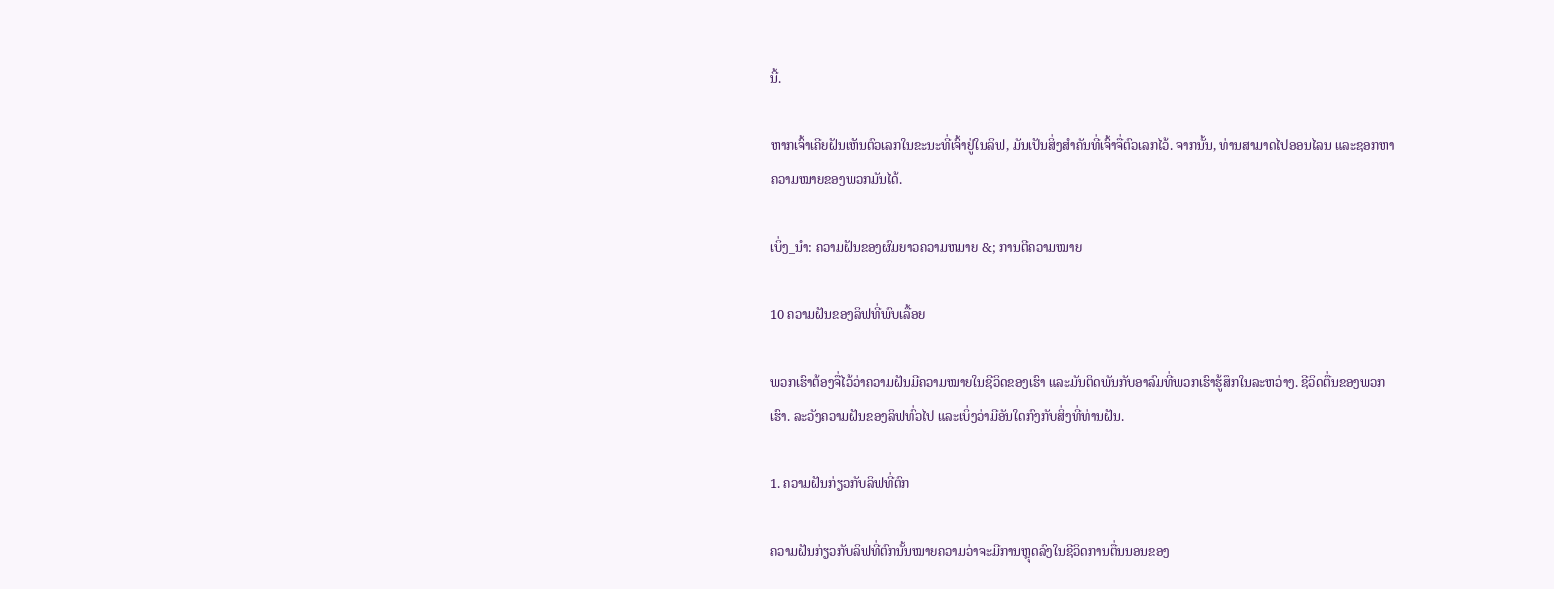ນີ້.

ຫາກເຈົ້າເຄີຍຝັນເຫັນຕົວເລກໃນຂະນະທີ່ເຈົ້າຢູ່ໃນລິຟ, ມັນເປັນສິ່ງສຳຄັນທີ່ເຈົ້າຈື່ຕົວເລກໄວ້. ຈາກນັ້ນ, ທ່ານສາມາດໄປອອນໄລນ ແລະຊອກຫາຄວາມໝາຍຂອງພວກມັນໄດ້.

ເບິ່ງ_ນຳ: ຄວາມຝັນຂອງຜົມຍາວຄວາມຫມາຍ &; ການຕີຄວາມໝາຍ

10 ຄວາມຝັນຂອງລິຟທີ່ພົບເລື້ອຍ

ພວກເຮົາຕ້ອງຈື່ໄວ້ວ່າຄວາມຝັນມີຄວາມໝາຍໃນຊີວິດຂອງເຮົາ ແລະມັນຕິດພັນກັບອາລົມທີ່ພວກເຮົາຮູ້ສຶກໃນລະຫວ່າງ. ຊີວິດຕື່ນຂອງພວກເຮົາ. ລະວັງຄວາມຝັນຂອງລິຟທົ່ວໄປ ແລະເບິ່ງວ່າມີອັນໃດກົງກັບສິ່ງທີ່ທ່ານຝັນ.

1. ຄວາມຝັນກ່ຽວກັບລິຟທີ່ຕົກ

ຄວາມຝັນກ່ຽວກັບລິຟທີ່ຕົກນັ້ນໝາຍຄວາມວ່າຈະມີການຫຼຸດລົງໃນຊີວິດການຕື່ນນອນຂອງ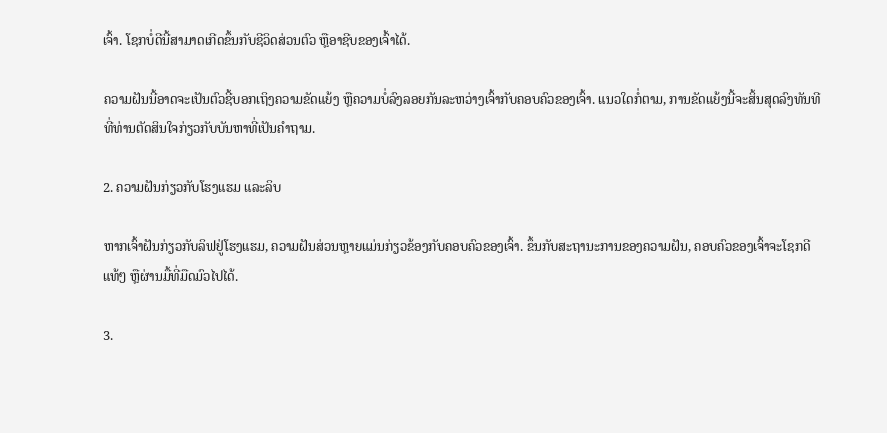ເຈົ້າ. ໂຊກບໍ່ດີນີ້ສາມາດເກີດຂຶ້ນກັບຊີວິດສ່ວນຕົວ ຫຼືອາຊີບຂອງເຈົ້າໄດ້.

ຄວາມຝັນນີ້ອາດຈະເປັນຕົວຊີ້ບອກເຖິງຄວາມຂັດແຍ້ງ ຫຼືຄວາມບໍ່ລົງລອຍກັນລະຫວ່າງເຈົ້າກັບຄອບຄົວຂອງເຈົ້າ. ແນວໃດກໍ່ຕາມ, ການຂັດແຍ້ງນີ້ຈະສິ້ນສຸດລົງທັນທີທີ່ທ່ານຕັດສິນໃຈກ່ຽວກັບບັນຫາທີ່ເປັນຄໍາຖາມ.

2. ຄວາມຝັນກ່ຽວກັບໂຮງແຮມ ແລະລິບ

ຫາກເຈົ້າຝັນກ່ຽວກັບລິຟຢູ່ໂຮງແຮມ, ຄວາມຝັນສ່ວນຫຼາຍແມ່ນກ່ຽວຂ້ອງກັບຄອບຄົວຂອງເຈົ້າ. ຂຶ້ນກັບສະຖານະການຂອງຄວາມຝັນ, ຄອບຄົວຂອງເຈົ້າຈະໂຊກດີແທ້ໆ ຫຼືຜ່ານມື້ທີ່ມືດມົວໄປໄດ້.

3.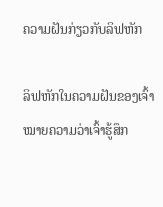ຄວາມຝັນກ່ຽວກັບລິຟຫັກ

ລິຟຫັກໃນຄວາມຝັນຂອງເຈົ້າໝາຍຄວາມວ່າເຈົ້າຮູ້ສຶກ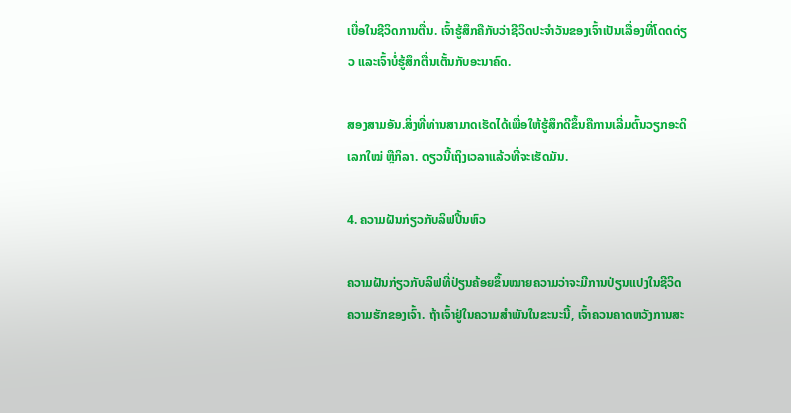ເບື່ອໃນຊີວິດການຕື່ນ. ເຈົ້າຮູ້ສຶກຄືກັບວ່າຊີວິດປະຈຳວັນຂອງເຈົ້າເປັນເລື່ອງທີ່ໂດດດ່ຽວ ແລະເຈົ້າບໍ່ຮູ້ສຶກຕື່ນເຕັ້ນກັບອະນາຄົດ.

ສອງສາມອັນ.ສິ່ງທີ່ທ່ານສາມາດເຮັດໄດ້ເພື່ອໃຫ້ຮູ້ສຶກດີຂຶ້ນຄືການເລີ່ມຕົ້ນວຽກອະດິເລກໃໝ່ ຫຼືກິລາ. ດຽວນີ້ເຖິງເວລາແລ້ວທີ່ຈະເຮັດມັນ.

4. ຄວາມຝັນກ່ຽວກັບລິຟປີ້ນຫົວ

ຄວາມຝັນກ່ຽວກັບລິຟທີ່ປ່ຽນຄ້ອຍຂຶ້ນໝາຍຄວາມວ່າຈະມີການປ່ຽນແປງໃນຊີວິດຄວາມຮັກຂອງເຈົ້າ. ຖ້າເຈົ້າຢູ່ໃນຄວາມສຳພັນໃນຂະນະນີ້, ເຈົ້າຄວນຄາດຫວັງການສະ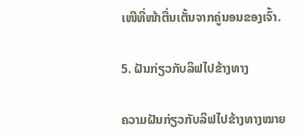ເໜີທີ່ໜ້າຕື່ນເຕັ້ນຈາກຄູ່ນອນຂອງເຈົ້າ.

5. ຝັນກ່ຽວກັບລິຟໄປຂ້າງທາງ

ຄວາມຝັນກ່ຽວກັບລິຟໄປຂ້າງທາງໝາຍ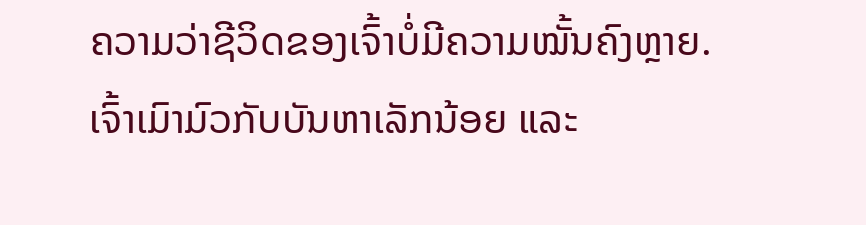ຄວາມວ່າຊີວິດຂອງເຈົ້າບໍ່ມີຄວາມໝັ້ນຄົງຫຼາຍ. ເຈົ້າເມົາມົວກັບບັນຫາເລັກນ້ອຍ ແລະ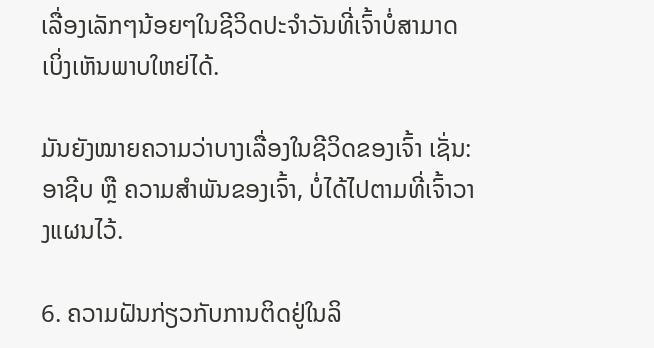ເລື່ອງເລັກໆນ້ອຍໆໃນຊີວິດປະຈຳວັນທີ່ເຈົ້າບໍ່ສາມາດເບິ່ງເຫັນພາບໃຫຍ່ໄດ້.

ມັນຍັງໝາຍຄວາມວ່າບາງເລື່ອງໃນຊີວິດຂອງເຈົ້າ ເຊັ່ນ: ອາຊີບ ຫຼື ຄວາມສຳພັນຂອງເຈົ້າ, ບໍ່ໄດ້ໄປຕາມທີ່ເຈົ້າວາງແຜນໄວ້.

6. ຄວາມຝັນກ່ຽວກັບການຕິດຢູ່ໃນລິ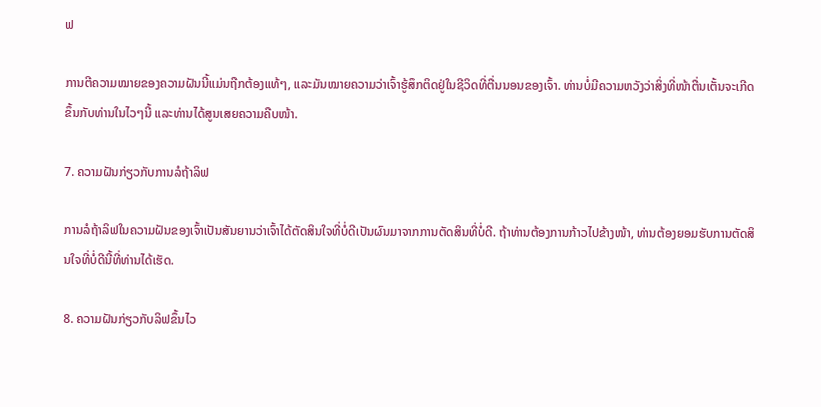ຟ

ການຕີຄວາມໝາຍຂອງຄວາມຝັນນີ້ແມ່ນຖືກຕ້ອງແທ້ໆ, ແລະມັນໝາຍຄວາມວ່າເຈົ້າຮູ້ສຶກຕິດຢູ່ໃນຊີວິດທີ່ຕື່ນນອນຂອງເຈົ້າ. ທ່ານບໍ່ມີຄວາມຫວັງວ່າສິ່ງທີ່ໜ້າຕື່ນເຕັ້ນຈະເກີດຂຶ້ນກັບທ່ານໃນໄວໆນີ້ ແລະທ່ານໄດ້ສູນເສຍຄວາມຄືບໜ້າ.

7. ຄວາມຝັນກ່ຽວກັບການລໍຖ້າລິຟ

ການລໍຖ້າລິຟໃນຄວາມຝັນຂອງເຈົ້າເປັນສັນຍານວ່າເຈົ້າໄດ້ຕັດສິນໃຈທີ່ບໍ່ດີເປັນຜົນມາຈາກການຕັດສິນທີ່ບໍ່ດີ. ຖ້າທ່ານຕ້ອງການກ້າວໄປຂ້າງໜ້າ, ທ່ານຕ້ອງຍອມຮັບການຕັດສິນໃຈທີ່ບໍ່ດີນີ້ທີ່ທ່ານໄດ້ເຮັດ.

8. ຄວາມຝັນກ່ຽວກັບລິຟຂຶ້ນໄວ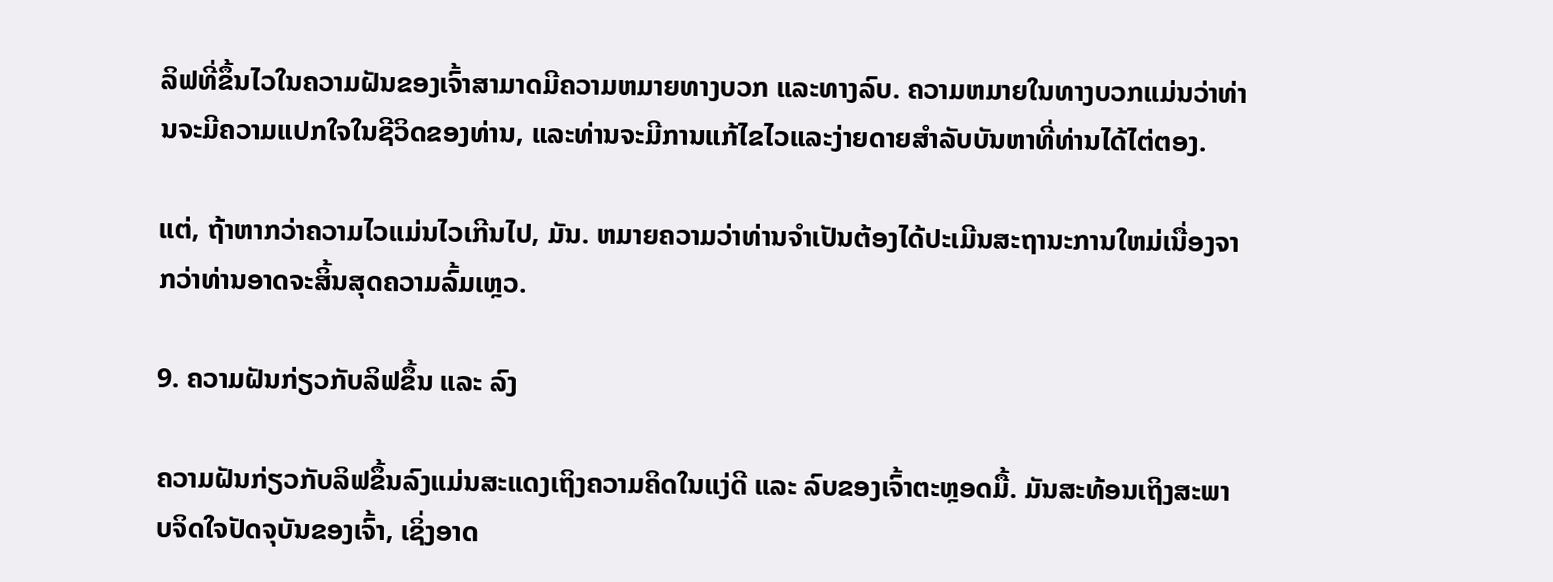ລິຟທີ່ຂຶ້ນໄວໃນຄວາມຝັນຂອງເຈົ້າສາມາດມີຄວາມຫມາຍທາງບວກ ແລະທາງລົບ. ຄວາມຫມາຍໃນທາງບວກແມ່ນວ່າທ່ານຈະມີຄວາມແປກໃຈໃນຊີວິດຂອງທ່ານ, ແລະທ່ານຈະມີການແກ້ໄຂໄວແລະງ່າຍດາຍສໍາລັບບັນຫາທີ່ທ່ານໄດ້ໄຕ່ຕອງ.

ແຕ່, ຖ້າຫາກວ່າຄວາມໄວແມ່ນໄວເກີນໄປ, ມັນ. ຫມາຍຄວາມວ່າທ່ານຈໍາເປັນຕ້ອງໄດ້ປະເມີນສະຖານະການໃຫມ່ເນື່ອງຈາກວ່າທ່ານອາດຈະສິ້ນສຸດຄວາມລົ້ມເຫຼວ.

9. ຄວາມຝັນກ່ຽວກັບລິຟຂຶ້ນ ແລະ ລົງ

ຄວາມຝັນກ່ຽວກັບລິຟຂຶ້ນລົງແມ່ນສະແດງເຖິງຄວາມຄິດໃນແງ່ດີ ແລະ ລົບຂອງເຈົ້າຕະຫຼອດມື້. ມັນສະທ້ອນເຖິງສະພາບຈິດໃຈປັດຈຸບັນຂອງເຈົ້າ, ເຊິ່ງອາດ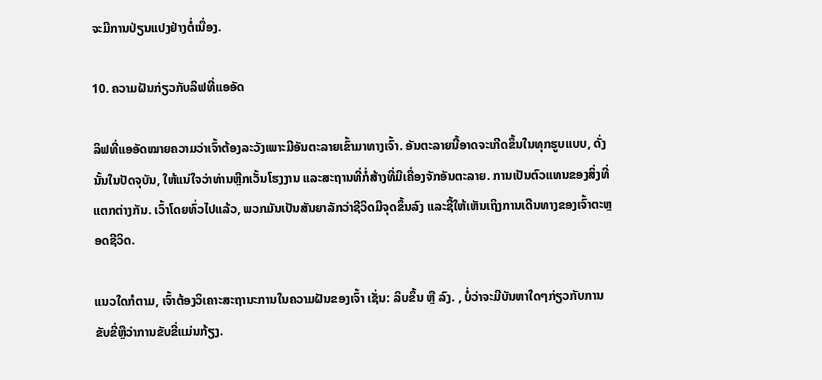ຈະມີການປ່ຽນແປງຢ່າງຕໍ່ເນື່ອງ.

10. ຄວາມຝັນກ່ຽວກັບລິຟທີ່ແອອັດ

ລິຟທີ່ແອອັດໝາຍຄວາມວ່າເຈົ້າຕ້ອງລະວັງເພາະມີອັນຕະລາຍເຂົ້າມາທາງເຈົ້າ. ອັນຕະລາຍນີ້ອາດຈະເກີດຂຶ້ນໃນທຸກຮູບແບບ, ດັ່ງນັ້ນໃນປັດຈຸບັນ, ໃຫ້ແນ່ໃຈວ່າທ່ານຫຼີກເວັ້ນໂຮງງານ ແລະສະຖານທີ່ກໍ່ສ້າງທີ່ມີເຄື່ອງຈັກອັນຕະລາຍ. ການເປັນຕົວແທນຂອງສິ່ງທີ່ແຕກຕ່າງກັນ. ເວົ້າໂດຍທົ່ວໄປແລ້ວ, ພວກມັນເປັນສັນຍາລັກວ່າຊີວິດມີຈຸດຂຶ້ນລົງ ແລະຊີ້ໃຫ້ເຫັນເຖິງການເດີນທາງຂອງເຈົ້າຕະຫຼອດຊີວິດ.

ແນວໃດກໍຕາມ, ເຈົ້າຕ້ອງວິເຄາະສະຖານະການໃນຄວາມຝັນຂອງເຈົ້າ ເຊັ່ນ: ລິບຂຶ້ນ ຫຼື ລົງ. , ບໍ່ວ່າຈະມີບັນຫາໃດໆກ່ຽວກັບການຂັບຂີ່ຫຼືວ່າການຂັບຂີ່ແມ່ນກ້ຽງ.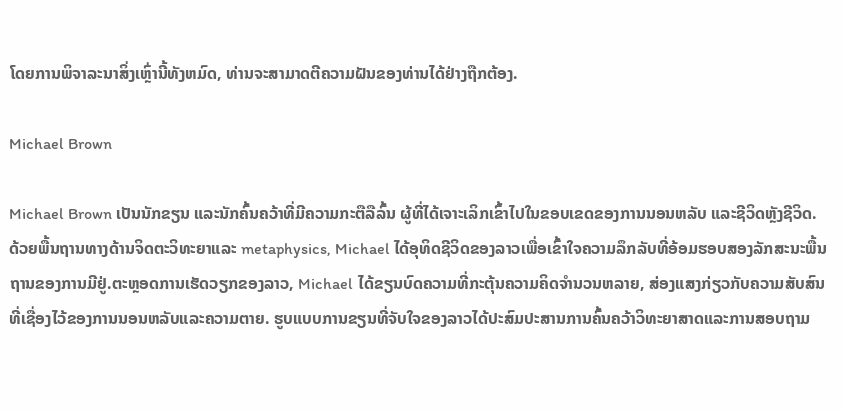ໂດຍການພິຈາລະນາສິ່ງເຫຼົ່ານີ້ທັງຫມົດ, ທ່ານຈະສາມາດຕີຄວາມຝັນຂອງທ່ານໄດ້ຢ່າງຖືກຕ້ອງ.

Michael Brown

Michael Brown ເປັນນັກຂຽນ ແລະນັກຄົ້ນຄວ້າທີ່ມີຄວາມກະຕືລືລົ້ນ ຜູ້ທີ່ໄດ້ເຈາະເລິກເຂົ້າໄປໃນຂອບເຂດຂອງການນອນຫລັບ ແລະຊີວິດຫຼັງຊີວິດ. ດ້ວຍພື້ນຖານທາງດ້ານຈິດຕະວິທະຍາແລະ metaphysics, Michael ໄດ້ອຸທິດຊີວິດຂອງລາວເພື່ອເຂົ້າໃຈຄວາມລຶກລັບທີ່ອ້ອມຮອບສອງລັກສະນະພື້ນຖານຂອງການມີຢູ່.ຕະຫຼອດການເຮັດວຽກຂອງລາວ, Michael ໄດ້ຂຽນບົດຄວາມທີ່ກະຕຸ້ນຄວາມຄິດຈໍານວນຫລາຍ, ສ່ອງແສງກ່ຽວກັບຄວາມສັບສົນທີ່ເຊື່ອງໄວ້ຂອງການນອນຫລັບແລະຄວາມຕາຍ. ຮູບແບບການຂຽນທີ່ຈັບໃຈຂອງລາວໄດ້ປະສົມປະສານການຄົ້ນຄວ້າວິທະຍາສາດແລະການສອບຖາມ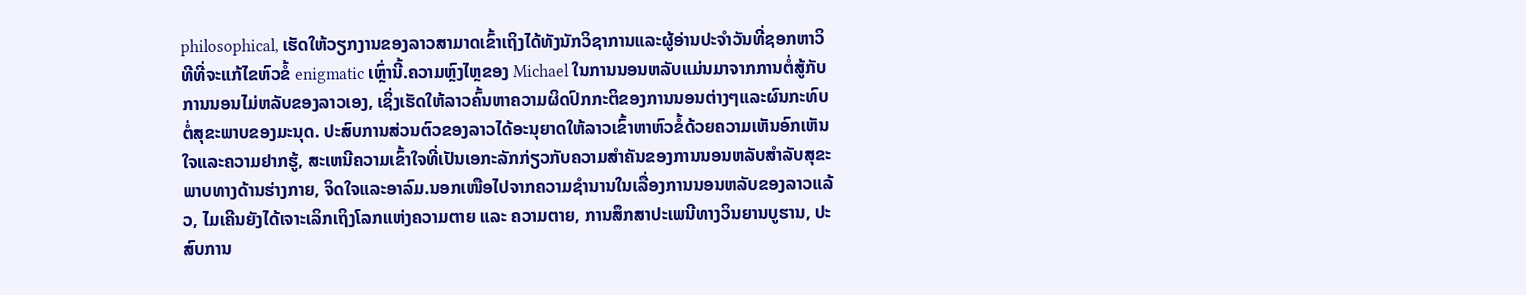philosophical, ເຮັດໃຫ້ວຽກງານຂອງລາວສາມາດເຂົ້າເຖິງໄດ້ທັງນັກວິຊາການແລະຜູ້ອ່ານປະຈໍາວັນທີ່ຊອກຫາວິທີທີ່ຈະແກ້ໄຂຫົວຂໍ້ enigmatic ເຫຼົ່ານີ້.ຄວາມຫຼົງໄຫຼຂອງ Michael ໃນການນອນຫລັບແມ່ນມາຈາກການຕໍ່ສູ້ກັບການນອນໄມ່ຫລັບຂອງລາວເອງ, ເຊິ່ງເຮັດໃຫ້ລາວຄົ້ນຫາຄວາມຜິດປົກກະຕິຂອງການນອນຕ່າງໆແລະຜົນກະທົບຕໍ່ສຸຂະພາບຂອງມະນຸດ. ປະສົບການສ່ວນຕົວຂອງລາວໄດ້ອະນຸຍາດໃຫ້ລາວເຂົ້າຫາຫົວຂໍ້ດ້ວຍຄວາມເຫັນອົກເຫັນໃຈແລະຄວາມຢາກຮູ້, ສະເຫນີຄວາມເຂົ້າໃຈທີ່ເປັນເອກະລັກກ່ຽວກັບຄວາມສໍາຄັນຂອງການນອນຫລັບສໍາລັບສຸຂະພາບທາງດ້ານຮ່າງກາຍ, ຈິດໃຈແລະອາລົມ.ນອກເໜືອໄປຈາກຄວາມຊຳນານໃນເລື່ອງການນອນຫລັບຂອງລາວແລ້ວ, ໄມເຄີນຍັງໄດ້ເຈາະເລິກເຖິງໂລກແຫ່ງຄວາມຕາຍ ແລະ ຄວາມຕາຍ, ການສຶກສາປະເພນີທາງວິນຍານບູຮານ, ປະສົບການ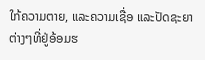ໃກ້ຄວາມຕາຍ, ແລະຄວາມເຊື່ອ ແລະປັດຊະຍາຕ່າງໆທີ່ຢູ່ອ້ອມຮ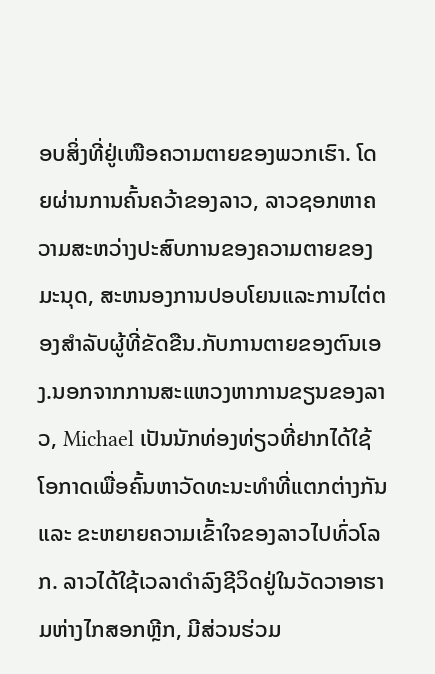ອບສິ່ງທີ່ຢູ່ເໜືອຄວາມຕາຍຂອງພວກເຮົາ. ໂດຍຜ່ານການຄົ້ນຄວ້າຂອງລາວ, ລາວຊອກຫາຄວາມສະຫວ່າງປະສົບການຂອງຄວາມຕາຍຂອງມະນຸດ, ສະຫນອງການປອບໂຍນແລະການໄຕ່ຕອງສໍາລັບຜູ້ທີ່ຂັດຂືນ.ກັບການຕາຍຂອງຕົນເອງ.ນອກຈາກການສະແຫວງຫາການຂຽນຂອງລາວ, Michael ເປັນນັກທ່ອງທ່ຽວທີ່ຢາກໄດ້ໃຊ້ໂອກາດເພື່ອຄົ້ນຫາວັດທະນະທຳທີ່ແຕກຕ່າງກັນ ແລະ ຂະຫຍາຍຄວາມເຂົ້າໃຈຂອງລາວໄປທົ່ວໂລກ. ລາວໄດ້ໃຊ້ເວລາດໍາລົງຊີວິດຢູ່ໃນວັດວາອາຮາມຫ່າງໄກສອກຫຼີກ, ມີສ່ວນຮ່ວມ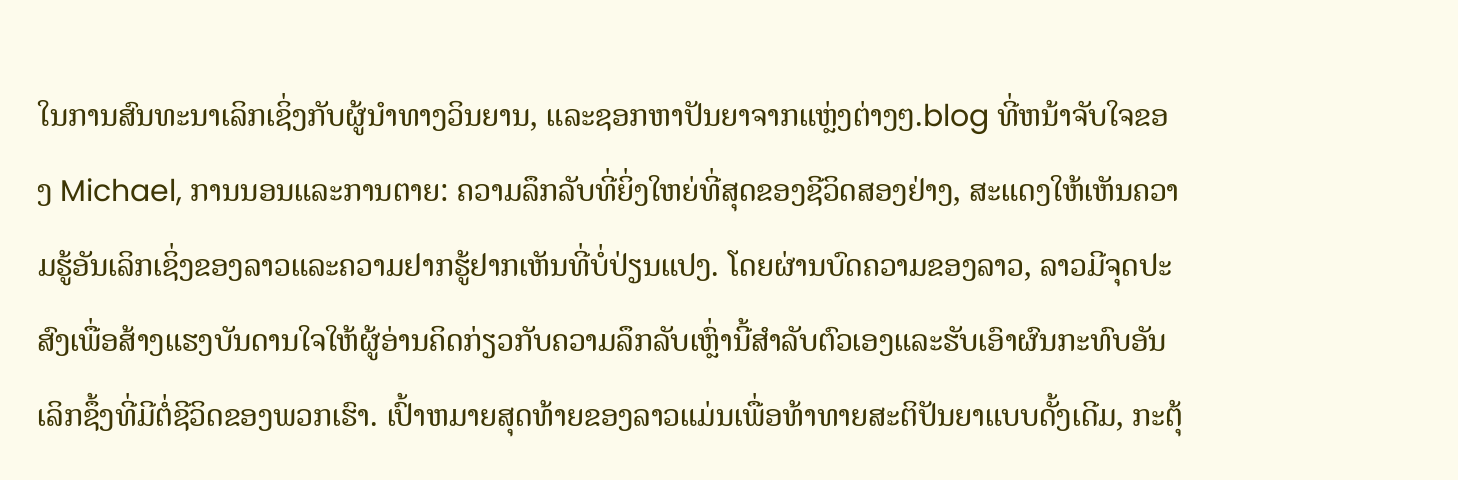ໃນການສົນທະນາເລິກເຊິ່ງກັບຜູ້ນໍາທາງວິນຍານ, ແລະຊອກຫາປັນຍາຈາກແຫຼ່ງຕ່າງໆ.blog ທີ່ຫນ້າຈັບໃຈຂອງ Michael, ການນອນແລະການຕາຍ: ຄວາມລຶກລັບທີ່ຍິ່ງໃຫຍ່ທີ່ສຸດຂອງຊີວິດສອງຢ່າງ, ສະແດງໃຫ້ເຫັນຄວາມຮູ້ອັນເລິກເຊິ່ງຂອງລາວແລະຄວາມຢາກຮູ້ຢາກເຫັນທີ່ບໍ່ປ່ຽນແປງ. ໂດຍຜ່ານບົດຄວາມຂອງລາວ, ລາວມີຈຸດປະສົງເພື່ອສ້າງແຮງບັນດານໃຈໃຫ້ຜູ້ອ່ານຄິດກ່ຽວກັບຄວາມລຶກລັບເຫຼົ່ານີ້ສໍາລັບຕົວເອງແລະຮັບເອົາຜົນກະທົບອັນເລິກຊຶ້ງທີ່ມີຕໍ່ຊີວິດຂອງພວກເຮົາ. ເປົ້າຫມາຍສຸດທ້າຍຂອງລາວແມ່ນເພື່ອທ້າທາຍສະຕິປັນຍາແບບດັ້ງເດີມ, ກະຕຸ້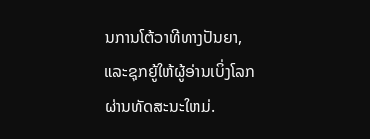ນການໂຕ້ວາທີທາງປັນຍາ, ແລະຊຸກຍູ້ໃຫ້ຜູ້ອ່ານເບິ່ງໂລກຜ່ານທັດສະນະໃຫມ່.